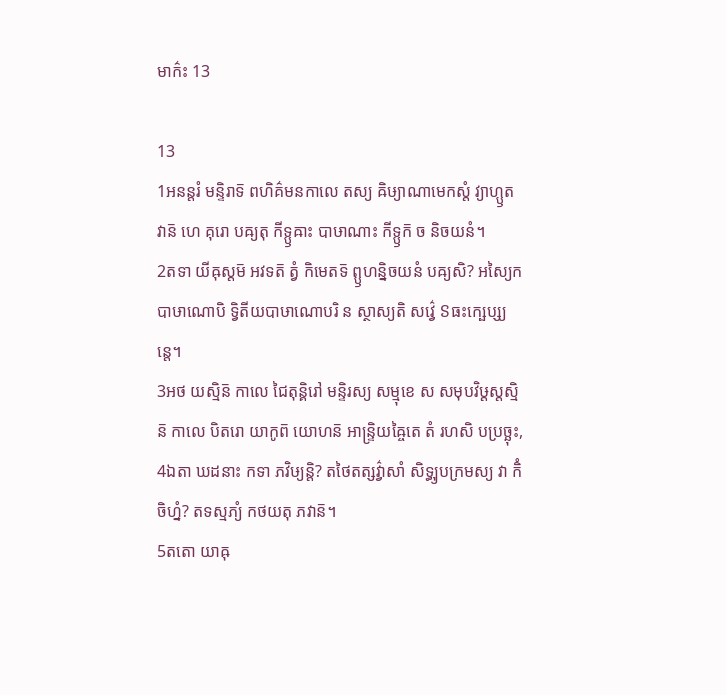មាក៌ះ 13

13
1អនន្តរំ មន្ទិរាទ៑ ពហិគ៌មនកាលេ តស្យ ឝិឞ្យាណាមេកស្តំ វ្យាហ្ឫតវាន៑ ហេ គុរោ បឝ្យតុ កីទ្ឫឝាះ បាឞាណាះ កីទ្ឫក៑ ច និចយនំ។
2តទា យីឝុស្តម៑ អវទត៑ ត្វំ កិមេតទ៑ ព្ឫហន្និចយនំ បឝ្យសិ? អស្យៃកបាឞាណោបិ ទ្វិតីយបាឞាណោបរិ ន ស្ថាស្យតិ សវ៌្វេ ៜធះក្ឞេប្ស្យន្តេ។
3អថ យស្មិន៑ កាលេ ជៃតុន្គិរៅ មន្ទិរស្យ សម្មុខេ ស សមុបវិឞ្ដស្តស្មិន៑ កាលេ បិតរោ យាកូព៑ យោហន៑ អាន្ទ្រិយឝ្ចៃតេ តំ រហសិ បប្រច្ឆុះ,
4ឯតា ឃដនាះ កទា ភវិឞ្យន្តិ? តថៃតត្សវ៌្វាសាំ សិទ្ធ្យុបក្រមស្យ វា កិំ ចិហ្នំ? តទស្មភ្យំ កថយតុ ភវាន៑។
5តតោ យាឝុ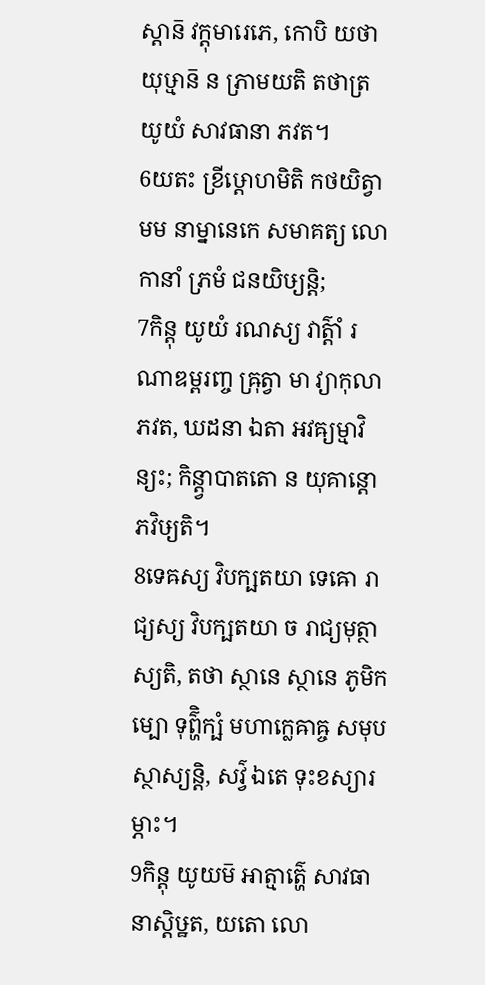ស្តាន៑ វក្តុមារេភេ, កោបិ យថា យុឞ្មាន៑ ន ភ្រាមយតិ តថាត្រ យូយំ សាវធានា ភវត។
6យតះ ខ្រីឞ្ដោហមិតិ កថយិត្វា មម នាម្នានេកេ សមាគត្យ លោកានាំ ភ្រមំ ជនយិឞ្យន្តិ;
7កិន្តុ យូយំ រណស្យ វាត៌្តាំ រណាឌម្ពរញ្ច ឝ្រុត្វា មា វ្យាកុលា ភវត, ឃដនា ឯតា អវឝ្យម្មាវិន្យះ; កិន្ត្វាបាតតោ ន យុគាន្តោ ភវិឞ្យតិ។
8ទេឝស្យ វិបក្ឞតយា ទេឝោ រាជ្យស្យ វិបក្ឞតយា ច រាជ្យមុត្ថាស្យតិ, តថា ស្ថានេ ស្ថានេ ភូមិកម្បោ ទុព៌្ហិក្ឞំ មហាក្លេឝាឝ្ច សមុបស្ថាស្យន្តិ, សវ៌្វ ឯតេ ទុះខស្យារម្ភាះ។
9កិន្តុ យូយម៑ អាត្មាត៌្ហេ សាវធានាស្តិឞ្ឋត, យតោ លោ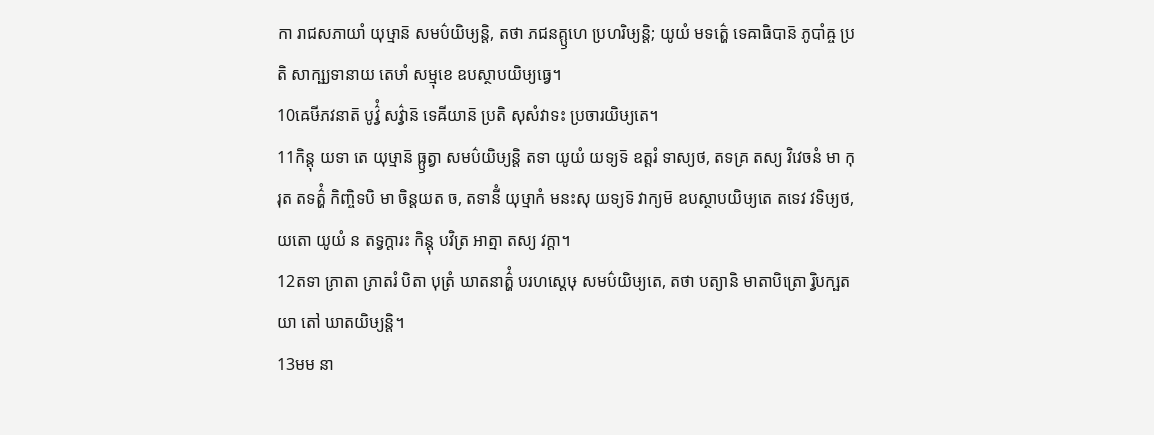កា រាជសភាយាំ យុឞ្មាន៑ សមប៌យិឞ្យន្តិ, តថា ភជនគ្ឫហេ ប្រហរិឞ្យន្តិ; យូយំ មទត៌្ហេ ទេឝាធិបាន៑ ភូបាំឝ្ច ប្រតិ សាក្ឞ្យទានាយ តេឞាំ សម្មុខេ ឧបស្ថាបយិឞ្យធ្វេ។
10ឝេឞីភវនាត៑ បូវ៌្វំ សវ៌្វាន៑ ទេឝីយាន៑ ប្រតិ សុសំវាទះ ប្រចារយិឞ្យតេ។
11កិន្តុ យទា តេ យុឞ្មាន៑ ធ្ឫត្វា សមប៌យិឞ្យន្តិ តទា យូយំ យទ្យទ៑ ឧត្តរំ ទាស្យថ, តទគ្រ តស្យ វិវេចនំ មា កុរុត តទត៌្ហំ កិញ្ចិទបិ មា ចិន្តយត ច, តទានីំ យុឞ្មាកំ មនះសុ យទ្យទ៑ វាក្យម៑ ឧបស្ថាបយិឞ្យតេ តទេវ វទិឞ្យថ, យតោ យូយំ ន តទ្វក្តារះ កិន្តុ បវិត្រ អាត្មា តស្យ វក្តា។
12តទា ភ្រាតា ភ្រាតរំ បិតា បុត្រំ ឃាតនាត៌្ហំ បរហស្តេឞុ សមប៌យិឞ្យតេ, តថា បត្យានិ មាតាបិត្រោ រ្វិបក្ឞតយា តៅ ឃាតយិឞ្យន្តិ។
13មម នា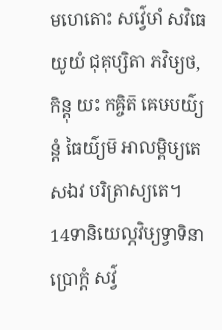មហេតោះ សវ៌្វេឞាំ សវិធេ យូយំ ជុគុប្សិតា ភវិឞ្យថ, កិន្តុ យះ កឝ្ចិត៑ ឝេឞបយ៌្យន្តំ ធៃយ៌្យម៑ អាលម្ពិឞ្យតេ សឯវ បរិត្រាស្យតេ។
14ទានិយេល្ភវិឞ្យទ្វាទិនា ប្រោក្តំ សវ៌្វ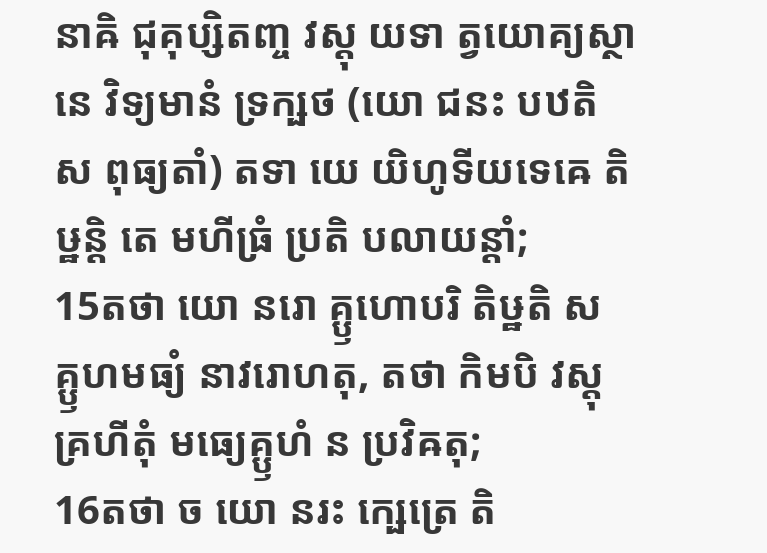នាឝិ ជុគុប្សិតញ្ច វស្តុ យទា ត្វយោគ្យស្ថានេ វិទ្យមានំ ទ្រក្ឞថ (យោ ជនះ បឋតិ ស ពុធ្យតាំ) តទា យេ យិហូទីយទេឝេ តិឞ្ឋន្តិ តេ មហីធ្រំ ប្រតិ បលាយន្តាំ;
15តថា យោ នរោ គ្ឫហោបរិ តិឞ្ឋតិ ស គ្ឫហមធ្យំ នាវរោហតុ, តថា កិមបិ វស្តុ គ្រហីតុំ មធ្យេគ្ឫហំ ន ប្រវិឝតុ;
16តថា ច យោ នរះ ក្ឞេត្រេ តិ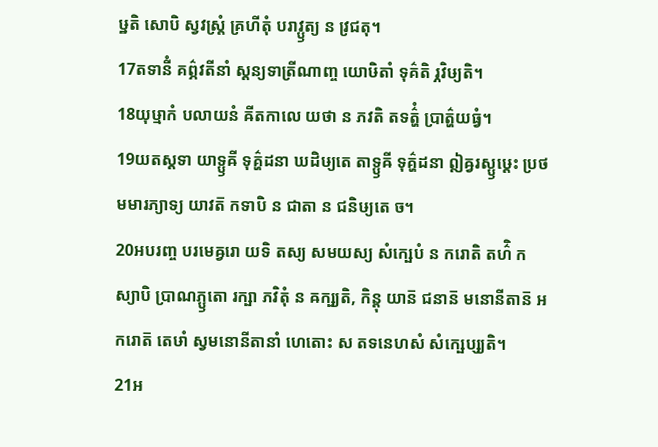ឞ្ឋតិ សោបិ ស្វវស្ត្រំ គ្រហីតុំ បរាវ្ឫត្យ ន វ្រជតុ។
17តទានីំ គព៌្ភវតីនាំ ស្តន្យទាត្រីណាញ្ច យោឞិតាំ ទុគ៌តិ រ្ភវិឞ្យតិ។
18យុឞ្មាកំ បលាយនំ ឝីតកាលេ យថា ន ភវតិ តទត៌្ហំ ប្រាត៌្ហយធ្វំ។
19យតស្តទា យាទ្ឫឝី ទុគ៌្ហដនា ឃដិឞ្យតេ តាទ្ឫឝី ទុគ៌្ហដនា ឦឝ្វរស្ឫឞ្ដេះ ប្រថមមារភ្យាទ្យ យាវត៑ កទាបិ ន ជាតា ន ជនិឞ្យតេ ច។
20អបរញ្ច បរមេឝ្វរោ យទិ តស្យ សមយស្យ សំក្ឞេបំ ន ករោតិ តហ៌ិ កស្យាបិ ប្រាណភ្ឫតោ រក្ឞា ភវិតុំ ន ឝក្ឞ្យតិ, កិន្តុ យាន៑ ជនាន៑ មនោនីតាន៑ អករោត៑ តេឞាំ ស្វមនោនីតានាំ ហេតោះ ស តទនេហសំ សំក្ឞេប្ស្យតិ។
21អ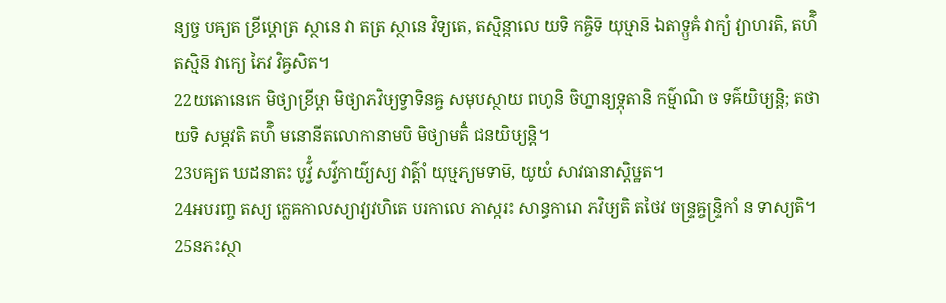ន្យច្ច បឝ្យត ខ្រីឞ្ដោត្រ ស្ថានេ វា តត្រ ស្ថានេ វិទ្យតេ, តស្មិន្កាលេ យទិ កឝ្ចិទ៑ យុឞ្មាន៑ ឯតាទ្ឫឝំ វាក្យំ វ្យាហរតិ, តហ៌ិ តស្មិន៑ វាក្យេ ភៃវ វិឝ្វសិត។
22យតោនេកេ មិថ្យាខ្រីឞ្ដា មិថ្យាភវិឞ្យទ្វាទិនឝ្ច សមុបស្ថាយ ពហូនិ ចិហ្នាន្យទ្ភុតានិ កម៌្មាណិ ច ទឝ៌យិឞ្យន្តិ; តថា យទិ សម្ភវតិ តហ៌ិ មនោនីតលោកានាមបិ មិថ្យាមតិំ ជនយិឞ្យន្តិ។
23បឝ្យត ឃដនាតះ បូវ៌្វំ សវ៌្វកាយ៌្យស្យ វាត៌្តាំ យុឞ្មភ្យមទាម៑, យូយំ សាវធានាស្តិឞ្ឋត។
24អបរញ្ច តស្យ ក្លេឝកាលស្យាវ្យវហិតេ បរកាលេ ភាស្ករះ សាន្ធការោ ភវិឞ្យតិ តថៃវ ចន្ទ្រឝ្ចន្ទ្រិកាំ ន ទាស្យតិ។
25នភះស្ថា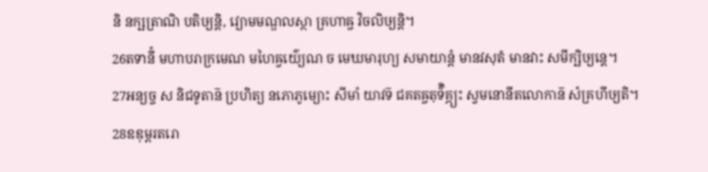និ នក្ឞត្រាណិ បតិឞ្យន្តិ, វ្យោមមណ្ឌលស្ថា គ្រហាឝ្ច វិចលិឞ្យន្តិ។
26តទានីំ មហាបរាក្រមេណ មហៃឝ្វយ៌្យេណ ច មេឃមារុហ្យ សមាយាន្តំ មានវសុតំ មានវាះ សមីក្ឞិឞ្យន្តេ។
27អន្យច្ច ស និជទូតាន៑ ប្រហិត្យ នភោភូម្យោះ សីមាំ យាវទ៑ ជគតឝ្ចតុទ៌ិគ្ភ្យះ ស្វមនោនីតលោកាន៑ សំគ្រហីឞ្យតិ។
28ឧឌុម្ពរតរោ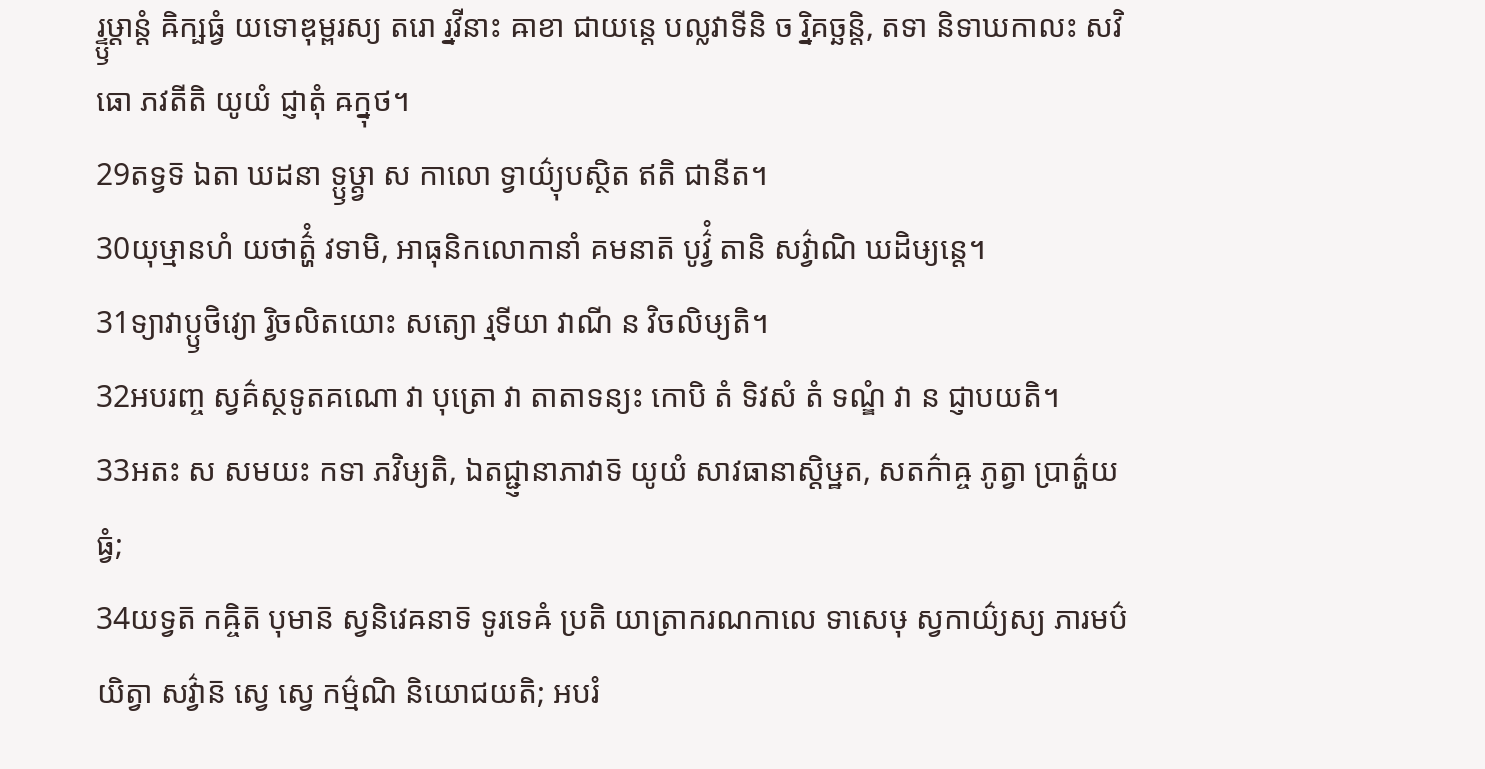រ្ទ្ឫឞ្ដាន្តំ ឝិក្ឞធ្វំ យទោឌុម្ពរស្យ តរោ រ្នវីនាះ ឝាខា ជាយន្តេ បល្លវាទីនិ ច រ្និគច្ឆន្តិ, តទា និទាឃកាលះ សវិធោ ភវតីតិ យូយំ ជ្ញាតុំ ឝក្នុថ។
29តទ្វទ៑ ឯតា ឃដនា ទ្ឫឞ្ដ្វា ស កាលោ ទ្វាយ៌្យុបស្ថិត ឥតិ ជានីត។
30យុឞ្មានហំ យថាត៌្ហំ វទាមិ, អាធុនិកលោកានាំ គមនាត៑ បូវ៌្វំ តានិ សវ៌្វាណិ ឃដិឞ្យន្តេ។
31ទ្យាវាប្ឫថិវ្យោ រ្វិចលិតយោះ សត្យោ រ្មទីយា វាណី ន វិចលិឞ្យតិ។
32អបរញ្ច ស្វគ៌ស្ថទូតគណោ វា បុត្រោ វា តាតាទន្យះ កោបិ តំ ទិវសំ តំ ទណ្ឌំ វា ន ជ្ញាបយតិ។
33អតះ ស សមយះ កទា ភវិឞ្យតិ, ឯតជ្ជ្ញានាភាវាទ៑ យូយំ សាវធានាស្តិឞ្ឋត, សតក៌ាឝ្ច ភូត្វា ប្រាត៌្ហយធ្វំ;
34យទ្វត៑ កឝ្ចិត៑ បុមាន៑ ស្វនិវេឝនាទ៑ ទូរទេឝំ ប្រតិ យាត្រាករណកាលេ ទាសេឞុ ស្វកាយ៌្យស្យ ភារមប៌យិត្វា សវ៌្វាន៑ ស្វេ ស្វេ កម៌្មណិ និយោជយតិ; អបរំ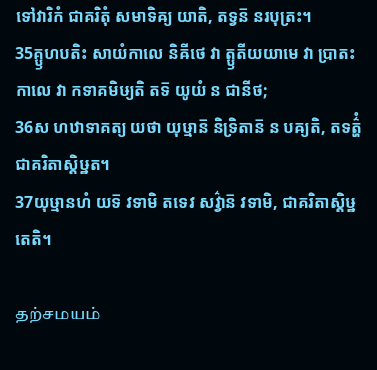ទៅវារិកំ ជាគរិតុំ សមាទិឝ្យ យាតិ, តទ្វន៑ នរបុត្រះ។
35គ្ឫហបតិះ សាយំកាលេ និឝីថេ វា ត្ឫតីយយាមេ វា ប្រាតះកាលេ វា កទាគមិឞ្យតិ តទ៑ យូយំ ន ជានីថ;
36ស ហឋាទាគត្យ យថា យុឞ្មាន៑ និទ្រិតាន៑ ន បឝ្យតិ, តទត៌្ហំ ជាគរិតាស្តិឞ្ឋត។
37យុឞ្មានហំ យទ៑ វទាមិ តទេវ សវ៌្វាន៑ វទាមិ, ជាគរិតាស្តិឞ្ឋតេតិ។

தற்சமயம்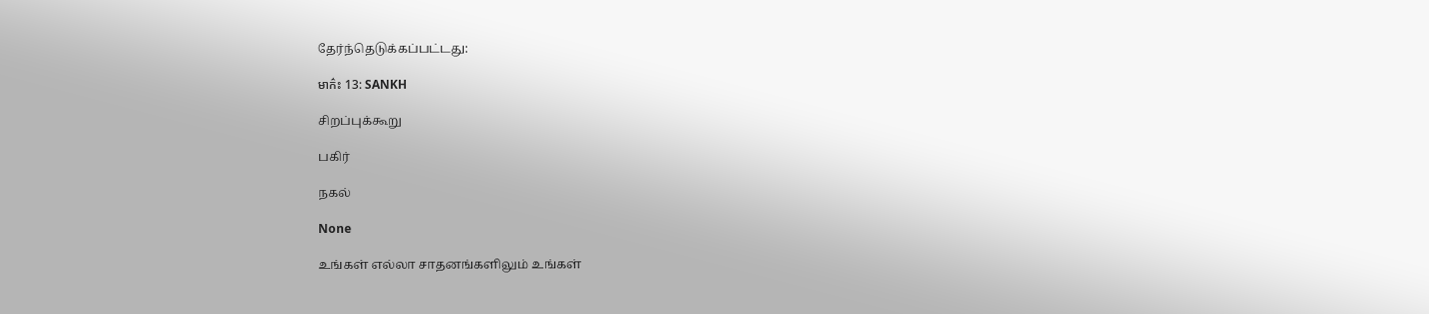தேர்ந்தெடுக்கப்பட்டது:

មាក៌ះ 13: SANKH

சிறப்புக்கூறு

பகிர்

நகல்

None

உங்கள் எல்லா சாதனங்களிலும் உங்கள்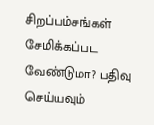சிறப்பம்சங்கள் சேமிக்கப்பட வேண்டுமா? பதிவு செய்யவும்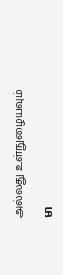அல்லது உள்நுழையவும்

មា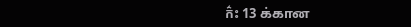ក៌ះ 13 க்கான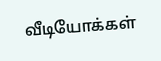வீடியோக்கள்